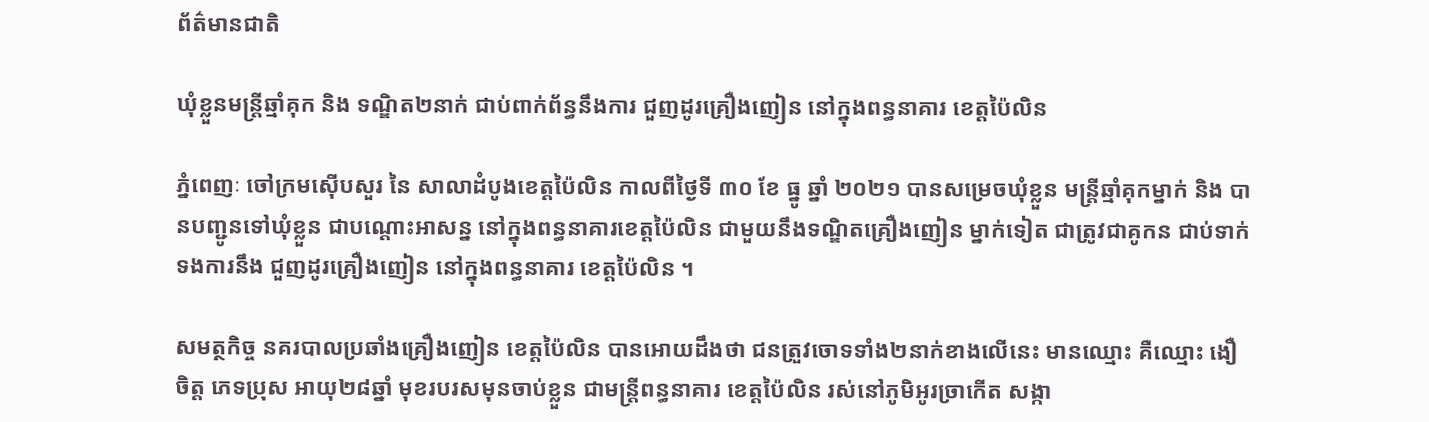ព័ត៌មានជាតិ

ឃុំខ្លួនមន្ត្រីឆ្មាំគុក និង ទណ្ឌិត២នាក់ ជាប់ពាក់ព័ន្ធនឹងការ ជួញដូរគ្រឿងញៀន នៅក្នុងពន្ធនាគារ ខេត្តប៉ៃលិន

ភ្នំពេញៈ ចៅក្រមស៊ើបសួរ នៃ សាលាដំបូងខេត្តប៉ៃលិន កាលពីថ្ងៃទី ៣០ ខែ ធ្នូ ឆ្នាំ ២០២១ បានសម្រេចឃុំខ្លួន មន្ត្រីឆ្មាំគុកម្នាក់ និង បានបញ្ជូនទៅឃុំខ្លួន ជាបណ្តោះអាសន្ន នៅក្នុងពន្ធនាគារខេត្តប៉ៃលិន ជាមួយនឹងទណ្ឌិតគ្រឿងញៀន ម្នាក់ទៀត ជាត្រូវជាគូកន ជាប់ទាក់ទងការនឹង ជួញដូរគ្រឿងញៀន នៅក្នុងពន្ធនាគារ ខេត្តប៉ៃលិន ។

សមត្ថកិច្ច នគរបាលប្រឆាំងគ្រឿងញៀន ខេត្តប៉ៃលិន បានអោយដឹងថា ជនត្រួវចោទទាំង២នាក់ខាងលើនេះ មានឈ្មោះ គឺឈ្មោះ ងឿ ចិត្ត ភេទប្រុស អាយុ២៨ឆ្នាំ មុខរបរសមុនចាប់ខ្លួន ជាមន្រ្តីពន្ធនាគារ ខេត្តប៉ៃលិន រស់នៅភូមិអូរច្រាកើត សង្កា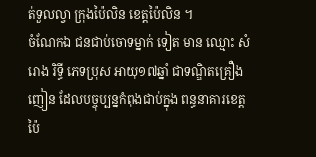ត់ទួលល្វា ក្រុងប៉ៃលិន ខេត្តប៉ៃលិន ។
ចំណែកឯ ជនជាប់ចោទម្នាក់ ទៀត មាន ឈ្មោះ សំរោង រិទ្ធី ភេទប្រុស អាយុ១៧ឆ្នាំ ជាទណ្ឌិតគ្រឿងញៀន ដែលបច្ចុប្បន្នកំពុងជាប់ក្នុង ពន្ធនាគារខេត្តប៉ៃ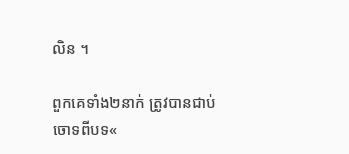លិន ។

ពួកគេទាំង២នាក់ ត្រូវបានជាប់ចោទពីបទ«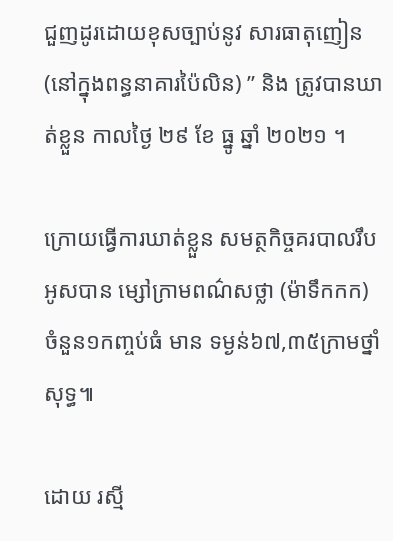ជួញដូរដោយខុសច្បាប់នូវ សារធាតុញៀន (នៅក្នុងពន្ធនាគារប៉ៃលិន) ” និង ត្រូវបានឃាត់ខ្លួន កាលថ្ងៃ ២៩ ខែ ធ្នូ ឆ្នាំ ២០២១ ។

ក្រោយធ្វើការឃាត់ខ្លួន សមត្ថកិច្ចគរបាលរឹបអូសបាន ម្សៅក្រាមពណ៌សថ្លា (ម៉ាទឹកកក) ចំនួន១កញ្ចប់ធំ មាន ទម្ងន់៦៧,៣៥ក្រាមថ្នាំសុទ្ធ៕

ដោយ រស្មី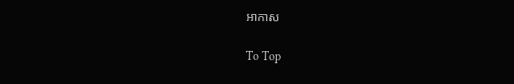អាកាស

To Top